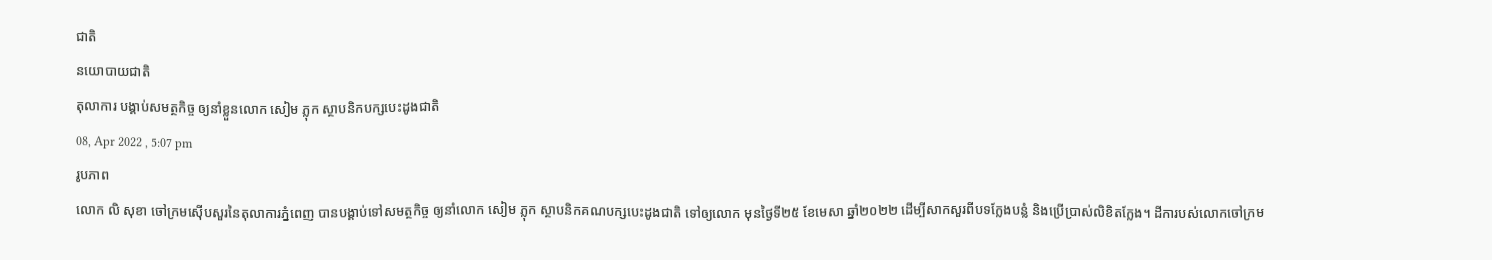ជាតិ
នយោបាយជាតិ
តុលាការ បង្គាប់សមត្ថកិច្ច ឲ្យនាំខ្លួនលោក សៀម ភ្លុក ស្ថាបនិកបក្សបេះដូងជាតិ
08, Apr 2022 , 5:07 pm
រូបភាព
លោក លិ សុខា ចៅក្រមស៊ើបសួរនៃតុលាការភ្នំពេញ បានបង្គាប់ទៅសមត្ថកិច្ច ឲ្យនាំលោក សៀម ភ្លុក ស្ថាបនិកគណបក្សបេះដូងជាតិ ទៅឲ្យលោក មុនថ្ងៃទី២៥ ខែមេសា ឆ្នាំ២០២២ ដើម្បីសាកសួរពីបទក្លែងបន្លំ និងប្រើប្រាស់លិខិតក្លែង។ ដីការបស់លោកចៅក្រម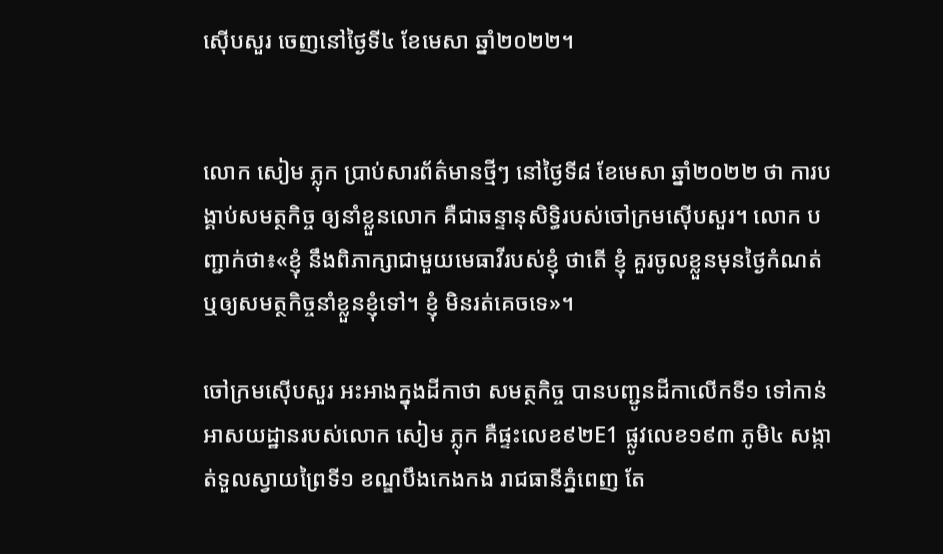ស៊ើបសួរ ចេញនៅថ្ងៃទី៤ ខែមេសា ឆ្នាំ២០២២។


លោក សៀម ភ្លុក ប្រាប់សារព័ត៌មានថ្មីៗ នៅថ្ងៃទី៨ ខែមេសា ឆ្នាំ២០២២ ថា ការបង្គាប់សមត្ថកិច្ច ឲ្យនាំខ្លួនលោក គឺជាឆន្ទានុសិទ្ធិរបស់ចៅក្រមស៊ើបសួរ។ លោក បញ្ជាក់ថា៖«ខ្ញុំ នឹងពិភាក្សាជាមួយមេធាវីរបស់ខ្ញុំ ថាតើ ខ្ញុំ គួរចូលខ្លួនមុនថ្ងៃកំណត់ ឬឲ្យសមត្ថកិច្ចនាំខ្លួនខ្ញុំទៅ។ ខ្ញុំ មិនរត់គេចទេ»។

ចៅក្រមស៊ើបសួរ អះអាងក្នុងដីកាថា សមត្ថកិច្ច បានបញ្ជូនដីកាលើកទី១ ទៅកាន់អាសយដ្ឋានរបស់លោក សៀម ភ្លុក គឺផ្ទះលេខ៩២E1 ផ្លូវលេខ១៩៣ ភូមិ៤ សង្កាត់ទួលស្វាយព្រៃទី១ ខណ្ឌបឹងកេងកង រាជធានីភ្នំពេញ តែ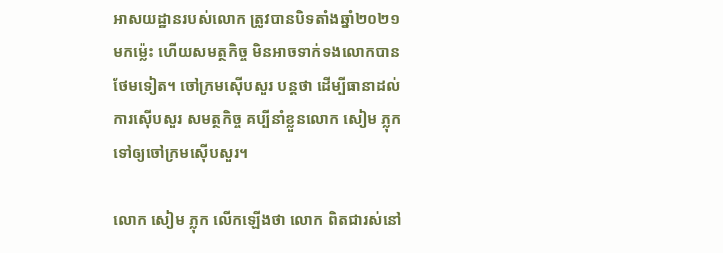អាសយដ្ឋានរបស់លោក ត្រូវបានបិទតាំងឆ្នាំ២០២១មកម្ល៉េះ ហើយសមត្ថកិច្ច មិនអាចទាក់ទងលោកបានថែមទៀត។ ចៅក្រមស៊ើបសួរ បន្តថា ដើម្បីធានាដល់ការស៊ើបសួរ សមត្ថកិច្ច គប្បីនាំខ្លួនលោក សៀម ភ្លុក ទៅឲ្យចៅក្រមស៊ើបសួរ។

លោក សៀម ភ្លុក លើកឡើងថា លោក ពិតជារស់នៅ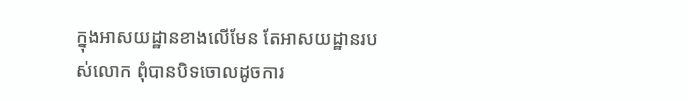ក្នុងអាសយដ្ឋានខាងលើមែន តែអាសយដ្ឋានរបស់លោក ពុំបានបិទចោលដូចការ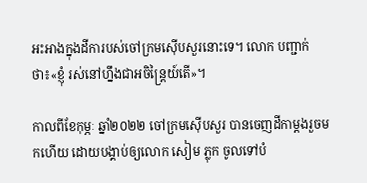អះអាងក្នុងដីការបស់ចៅក្រមស៊ើបសួរនោះទេ។ លោក បញ្ជាក់ថា៖«ខ្ញុំ រស់នៅហ្នឹងជាអចិន្ត្រៃយ៍តើ»។

កាលពីខែកុម្ភៈ ឆ្នាំ២០២២ ចៅក្រមស៊ើបសួរ បានចេញដីកាម្តងរួចមកហើយ ដោយបង្គាប់ឲ្យលោក សៀម ភ្លុក ចូលទៅបំ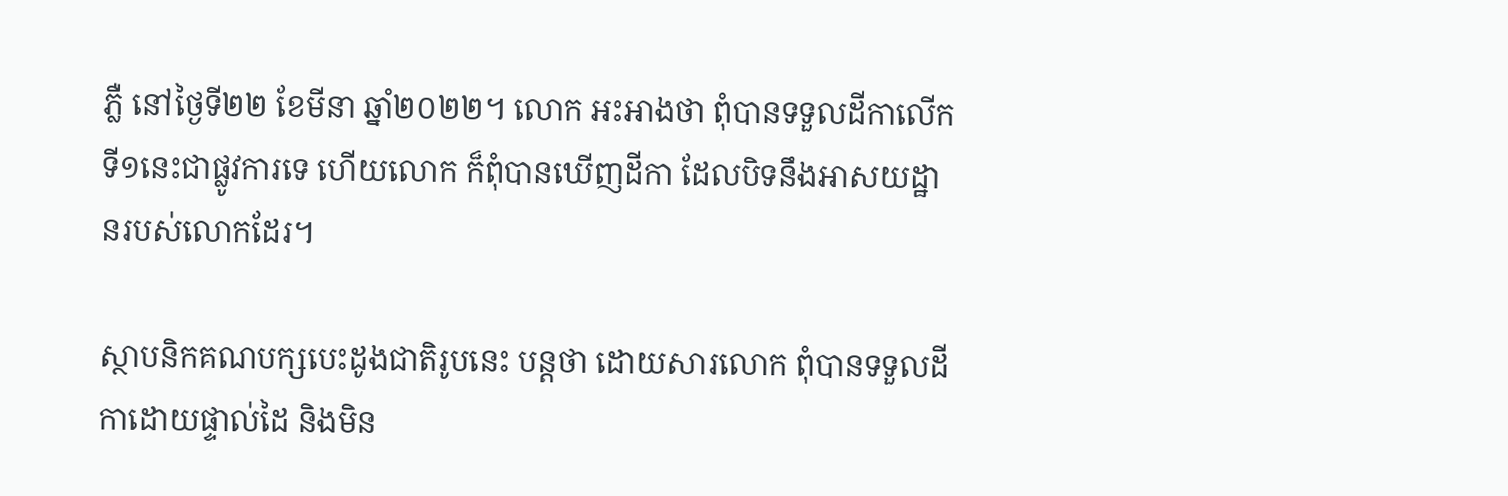ភ្លឺ នៅថ្ងៃទី២២ ខែមីនា ឆ្នាំ២០២២។ លោក អះអាងថា ពុំបានទទួលដីកាលើកទី១នេះជាផ្លូវការទេ ហើយលោក ក៏ពុំបានឃើញដីកា ដែលបិទនឹងអាសយដ្ឋានរបស់លោកដែរ។

ស្ថាបនិកគណបក្សបេះដូងជាតិរូបនេះ បន្តថា ដោយសារលោក ពុំបានទទួលដីកាដោយផ្ទាល់ដៃ និងមិន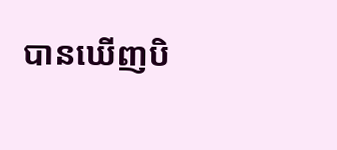បានឃើញបិ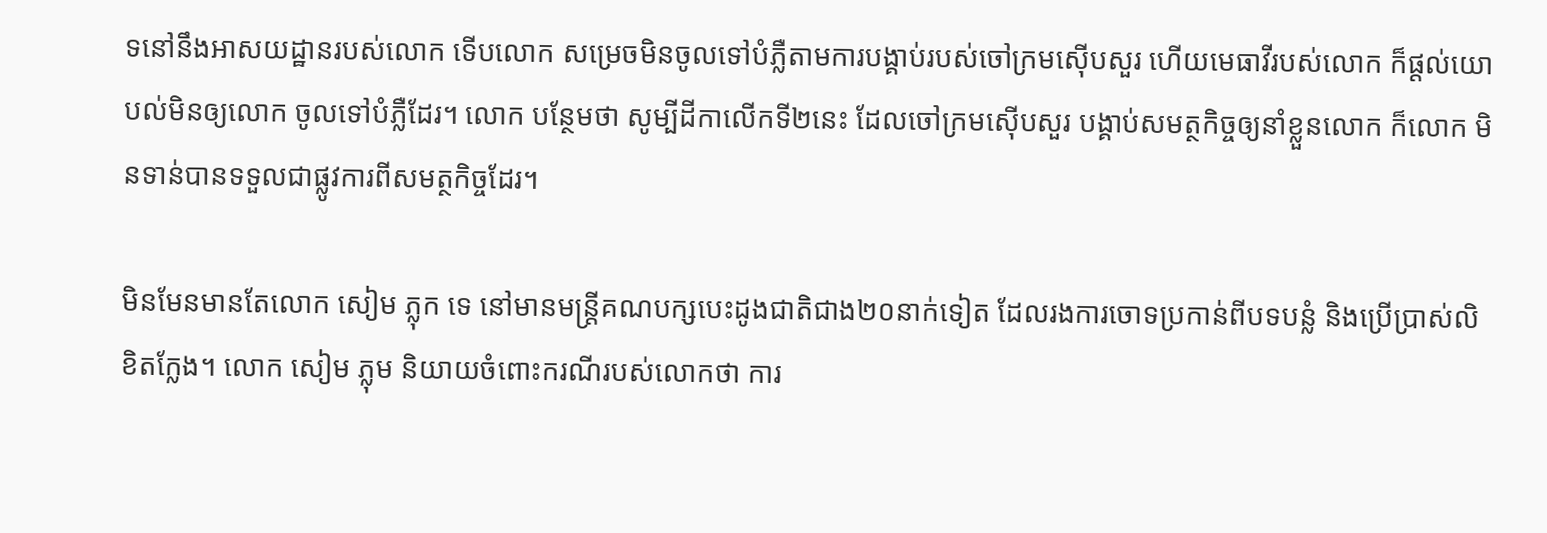ទនៅនឹងអាសយដ្ឋានរបស់លោក ទើបលោក សម្រេចមិនចូលទៅបំភ្លឺតាមការបង្គាប់របស់ចៅក្រមស៊ើបសួរ ហើយមេធាវីរបស់លោក ក៏ផ្តល់យោបល់មិនឲ្យលោក ចូលទៅបំភ្លឺដែរ។ លោក បន្ថែមថា សូម្បីដីកាលើកទី២នេះ ដែលចៅក្រមស៊ើបសួរ បង្គាប់សមត្ថកិច្ចឲ្យនាំខ្លួនលោក ក៏លោក មិនទាន់បានទទួលជាផ្លូវការពីសមត្ថកិច្ចដែរ។

មិនមែនមានតែលោក សៀម ភ្លុក ទេ នៅមានមន្រ្តីគណបក្សបេះដូងជាតិជាង២០នាក់ទៀត ដែលរងការចោទប្រកាន់ពីបទបន្លំ និងប្រើប្រាស់លិខិតក្លែង។ លោក សៀម ភ្លុម និយាយចំពោះករណីរបស់លោកថា ការ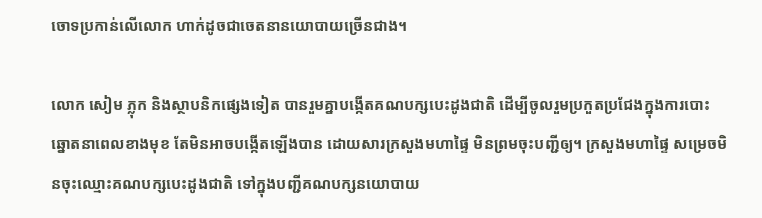ចោទប្រកាន់លើលោក ហាក់ដូចជាចេតនានយោបាយច្រើនជាង។

លោក សៀម ភ្លុក និងស្ថាបនិកផ្សេងទៀត បានរួមគ្នាបង្កើតគណបក្សបេះដូងជាតិ ដើម្បីចូលរួមប្រកួតប្រជែងក្នុងការបោះឆ្នោតនាពេលខាងមុខ តែមិនអាចបង្កើតឡើងបាន ដោយសារក្រសួងមហាផ្ទៃ មិនព្រមចុះបញ្ជីឲ្យ។ ក្រសួងមហាផ្ទៃ សម្រេចមិនចុះឈ្មោះគណបក្សបេះដូងជាតិ ទៅក្នុងបញ្ជីគណបក្សនយោបាយ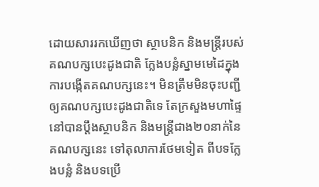ដោយសាររកឃើញថា ស្ថាបនិក និងមន្រ្តីរបស់គណបក្សបេះដូងជាតិ ក្លែងបន្លំស្នាមមេដៃក្នុងការបង្កើតគណបក្សនេះ។ មិនត្រឹមមិនចុះបញ្ជីឲ្យគណបក្សបេះដូងជាតិទេ តែក្រសួងមហាផ្ទៃ នៅបានប្តឹងស្ថាបនិក និងមន្រ្តីជាង២០នាក់នៃគណបក្សនេះ ទៅតុលាការថែមទៀត ពីបទក្លែងបន្លំ និងបទប្រើ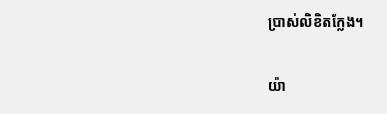ប្រាស់លិខិតក្លែង។

យ៉ា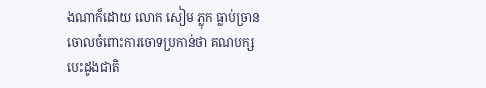ងណាក៏ដោយ លោក សៀម ភ្លុក ធ្លាប់ច្រានចោលចំពោះការចោទប្រកាន់ថា គណបក្សបេះដូងជាតិ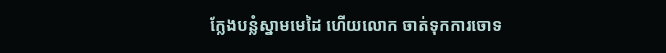ក្លែងបន្លំស្នាមមេដៃ ហើយលោក ចាត់ទុកការចោទ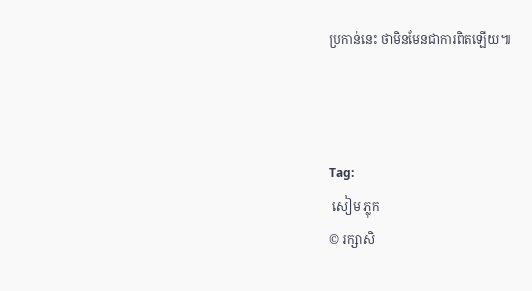ប្រកាន់នេះ ថាមិនមែនជាការពិតឡើយ៕



Tag:
 សៀម ភ្លុក
© រក្សាសិ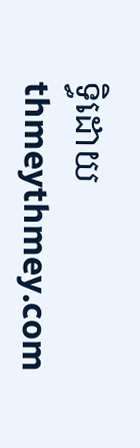ទ្ធិដោយ thmeythmey.com